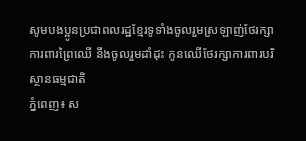សូមបងប្អូនប្រជាពលរដ្ឋខ្មែរទូទាំងចូលរួមស្រឡាញ់ថែរក្សាការពារព្រៃឈើ នឹងចូលរួមដាំដុះ កូនឈើថែរក្សាការពារបរិស្ថានធម្មជាតិ
ភ្នំពេញ៖ ស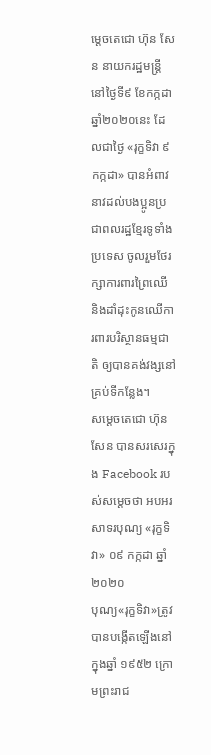ម្តេចតេជោ ហ៊ុន សែន នាយករដ្ឋមន្ត្រី នៅថ្ងៃទី៩ ខែកក្កដា ឆ្នាំ២០២០នេះ ដែលជាថ្ងៃ «រុក្ខទិវា ៩ កក្កដា» បានអំពាវនាវដល់បងប្អូនប្រជាពលរដ្ឋខ្មែរទូទាំងប្រទេស ចូលរួមថែរក្សាការពារព្រៃឈើ និងដាំដុះកូនឈើការពារបរិស្ថានធម្មជាតិ ឲ្យបានគង់វង្សនៅគ្រប់ទីកន្លែង។
សម្តេចតេជោ ហ៊ុន សែន បានសរសេរក្នុង Facebook របស់សម្តេចថា អបអរសាទរបុណ្យ «រុក្ខទិវា» ០៩ កក្កដា ឆ្នាំ២០២០
បុណ្យ«រុក្ខទិវា»ត្រូវបានបង្កើតឡើងនៅក្នុងឆ្នាំ ១៩៥២ ក្រោមព្រះរាជ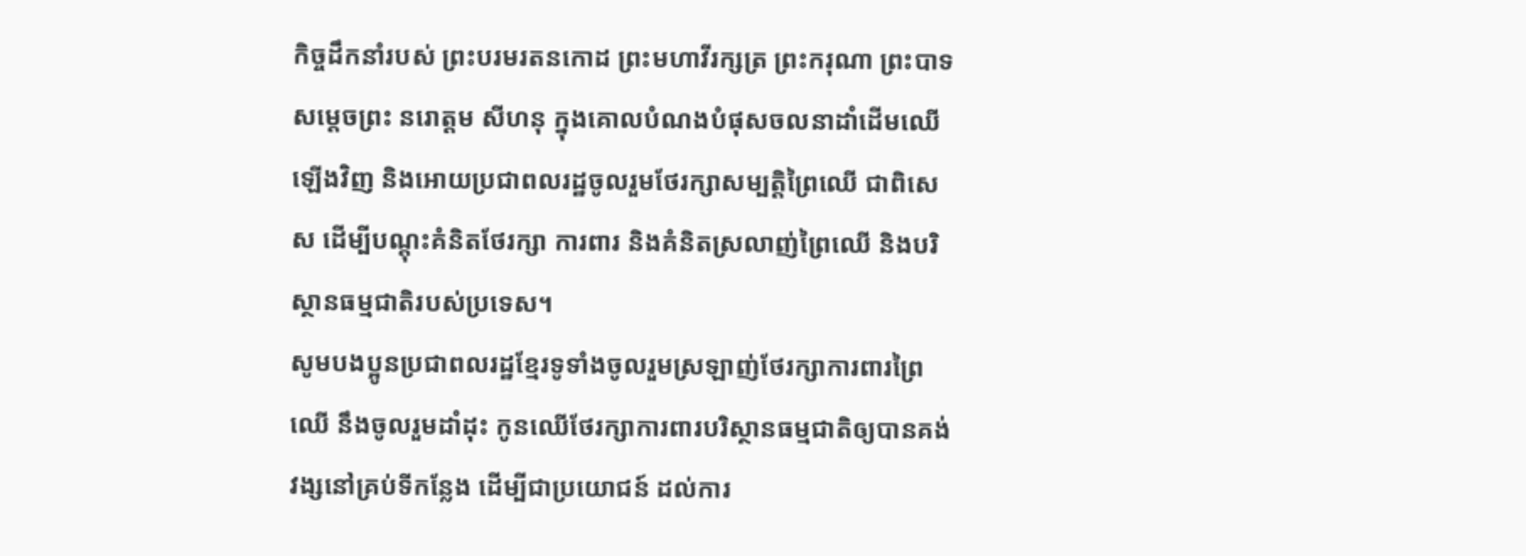កិច្ចដឹកនាំរបស់ ព្រះបរមរតនកោដ ព្រះមហាវីរក្សត្រ ព្រះករុណា ព្រះបាទសម្តេចព្រះ នរោត្តម សីហនុ ក្នុងគោលបំណងបំផុសចលនាដាំដើមឈើឡើងវិញ និងអោយប្រជាពលរដ្ឋចូលរួមថែរក្សាសម្បត្ដិព្រៃឈើ ជាពិសេស ដើម្បីបណ្តុះគំនិតថែរក្សា ការពារ និងគំនិតស្រលាញ់ព្រៃឈើ និងបរិស្ថានធម្មជាតិរបស់ប្រទេស។
សូមបងប្អូនប្រជាពលរដ្ឋខ្មែរទូទាំងចូលរួមស្រឡាញ់ថែរក្សាការពារព្រៃឈើ នឹងចូលរួមដាំដុះ កូនឈើថែរក្សាការពារបរិស្ថានធម្មជាតិឲ្យបានគង់វង្សនៅគ្រប់ទីកន្លែង ដើម្បីជាប្រយោជន៍ ដល់ការ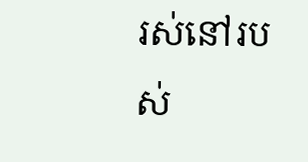រស់នៅរបស់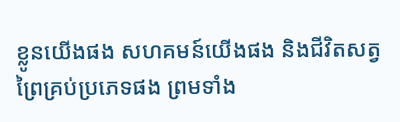ខ្លូនយើងផង សហគមន៍យើងផង និងជីវិតសត្វព្រៃគ្រប់ប្រភេទផង ព្រមទាំង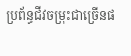ប្រព័ន្ធជីវចម្រុះជាច្រើនផ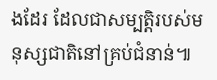ងដែរ ដែលជាសម្បត្តិរបស់មនុស្សជាតិនៅគ្រប់ជំនាន់៕